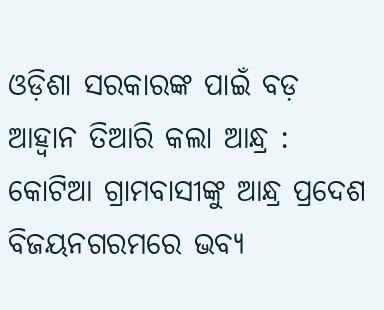ଓଡ଼ିଶା ସରକାରଙ୍କ ପାଇଁ ବଡ଼ ଆହ୍ୱାନ ତିଆରି କଲା ଆନ୍ଧ୍ର : କୋଟିଆ ଗ୍ରାମବାସୀଙ୍କୁ ଆନ୍ଧ୍ର ପ୍ରଦେଶ ବିଜୟନଗରମରେ ଭବ୍ୟ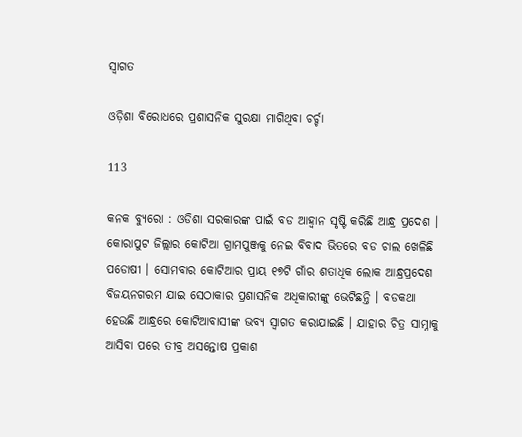ସ୍ୱାଗତ

ଓଡ଼ିଶା ବିରୋଧରେ ପ୍ରଶାସନିକ ସୁରକ୍ଷା ମାଗିଥିବା ଚର୍ଚ୍ଚା

113

କନକ ବ୍ୟୁରୋ : ଓଡିଶା ସରକାରଙ୍କ ପାଇଁ ବଡ ଆହ୍ୱାନ ସୃଷ୍ଟି କରିଛି ଆନ୍ଧ୍ର ପ୍ରଦେଶ । କୋରାପୁଟ ଜିଲ୍ଲାର କୋଟିଆ ଗ୍ରାମପୁଞ୍ଜକୁ ନେଇ ବିବାଦ ଭିତରେ ବଡ ଚାଲ ଖେଳିଛି ପଡୋଷୀ । ସୋମବାର କୋଟିଆର ପ୍ରାୟ ୧୭ଟି ଗାଁର ଶତାଧିକ ଲୋକ ଆନ୍ଧ୍ରପ୍ରଦେଶ ବିଜୟନଗରମ ଯାଇ ସେଠାକାର ପ୍ରଶାସନିକ ଅଧିକାରୀଙ୍କୁ ଭେଟିଛନ୍ତି । ବଡକଥା ହେଉଛି ଆନ୍ଧ୍ରରେ କୋଟିଆବାସୀଙ୍କ ଭବ୍ୟ ସ୍ୱାଗତ କରାଯାଇଛି । ଯାହାର ଚିତ୍ର ସାମ୍ନାକୁ ଆସିବା ପରେ ତୀବ୍ର ଅସନ୍ତୋଷ ପ୍ରକାଶ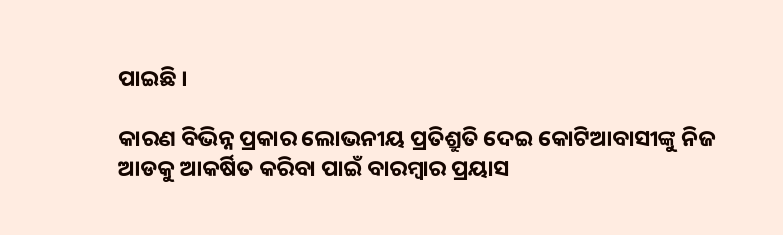ପାଇଛି ।

କାରଣ ବିଭିନ୍ନ ପ୍ରକାର ଲୋଭନୀୟ ପ୍ରତିଶ୍ରୁତି ଦେଇ କୋଟିଆବାସୀଙ୍କୁ ନିଜ ଆଡକୁ ଆକର୍ଷିତ କରିବା ପାଇଁ ବାରମ୍ବାର ପ୍ରୟାସ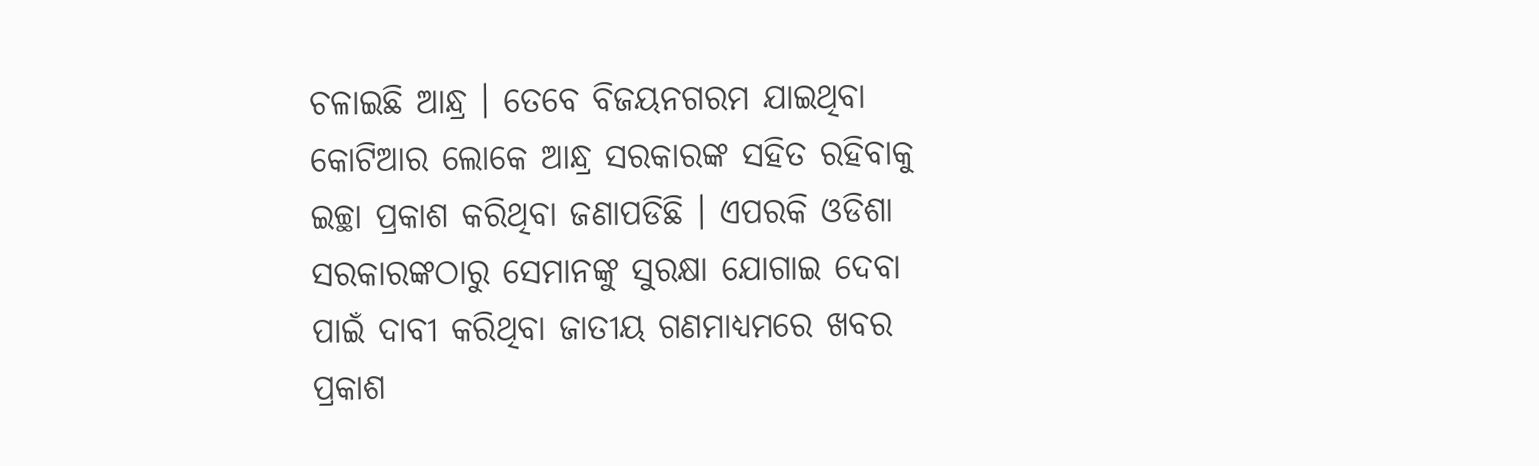ଚଳାଇଛି ଆନ୍ଧ୍ର । ତେବେ ବିଜୟନଗରମ ଯାଇଥିବା କୋଟିଆର ଲୋକେ ଆନ୍ଧ୍ର ସରକାରଙ୍କ ସହିତ ରହିବାକୁ ଇଚ୍ଛା ପ୍ରକାଶ କରିଥିବା ଜଣାପଡିଛି । ଏପରକି ଓଡିଶା ସରକାରଙ୍କଠାରୁ ସେମାନଙ୍କୁ ସୁରକ୍ଷା ଯୋଗାଇ ଦେବା ପାଇଁ ଦାବୀ କରିଥିବା ଜାତୀୟ ଗଣମାଧ୍ୟମରେ ଖବର ପ୍ରକାଶ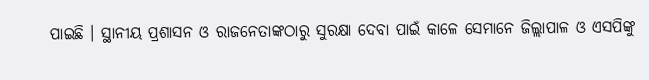ପାଇଛି । ସ୍ଥାନୀୟ ପ୍ରଶାସନ ଓ ରାଜନେତାଙ୍କଠାରୁ ସୁରକ୍ଷା ଦେବା ପାଇଁ କାଳେ ସେମାନେ ଜିଲ୍ଲାପାଳ ଓ ଏସପିଙ୍କୁ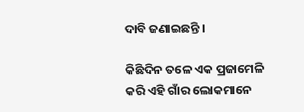ଦାବି ଜଣାଇଛନ୍ତି ।

କିଛିଦିନ ତଳେ ଏକ ପ୍ରଜାମେଳି କରି ଏହି ଗାଁର ଲୋକମାନେ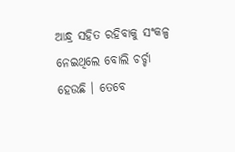ଆନ୍ଧ୍ର ସହିତ ରହିବାକୁ ସଂକଳ୍ପ ନେଇଥିଲେ ବୋଲି ଚର୍ଚ୍ଚା ହେଉଛି । ତେବେ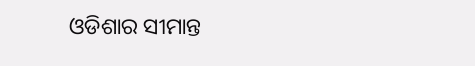ଓଡିଶାର ସୀମାନ୍ତ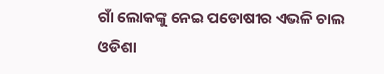ଗାଁ ଲୋକଙ୍କୁ ନେଇ ପଡୋଷୀର ଏଭଳି ଚାଲ ଓଡିଶା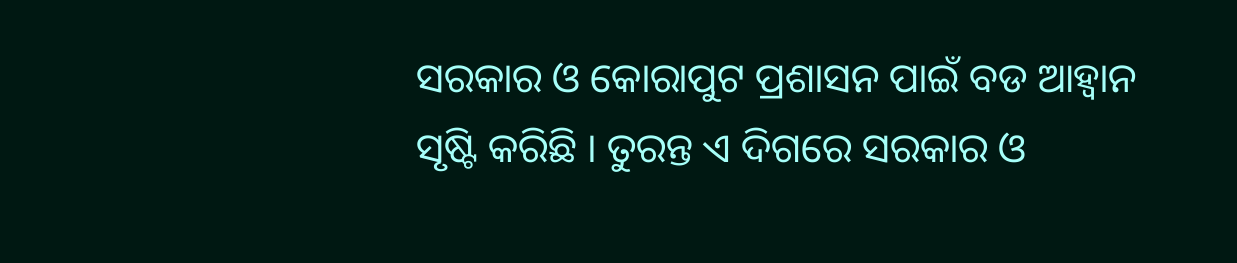ସରକାର ଓ କୋରାପୁଟ ପ୍ରଶାସନ ପାଇଁ ବଡ ଆହ୍ୱାନ ସୃଷ୍ଟି କରିଛି । ତୁରନ୍ତ ଏ ଦିଗରେ ସରକାର ଓ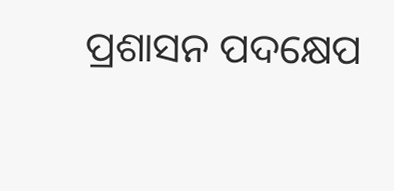ପ୍ରଶାସନ ପଦକ୍ଷେପ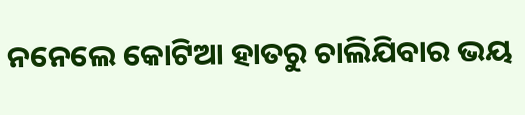ନନେଲେ କୋଟିଆ ହାତରୁ ଚାଲିଯିବାର ଭୟ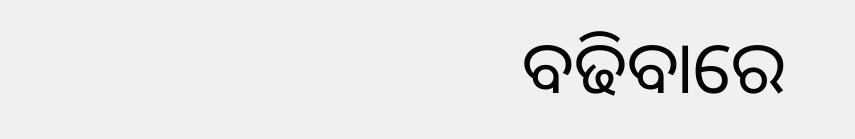ବଢିବାରେ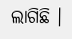ଲାଗିଛି ।